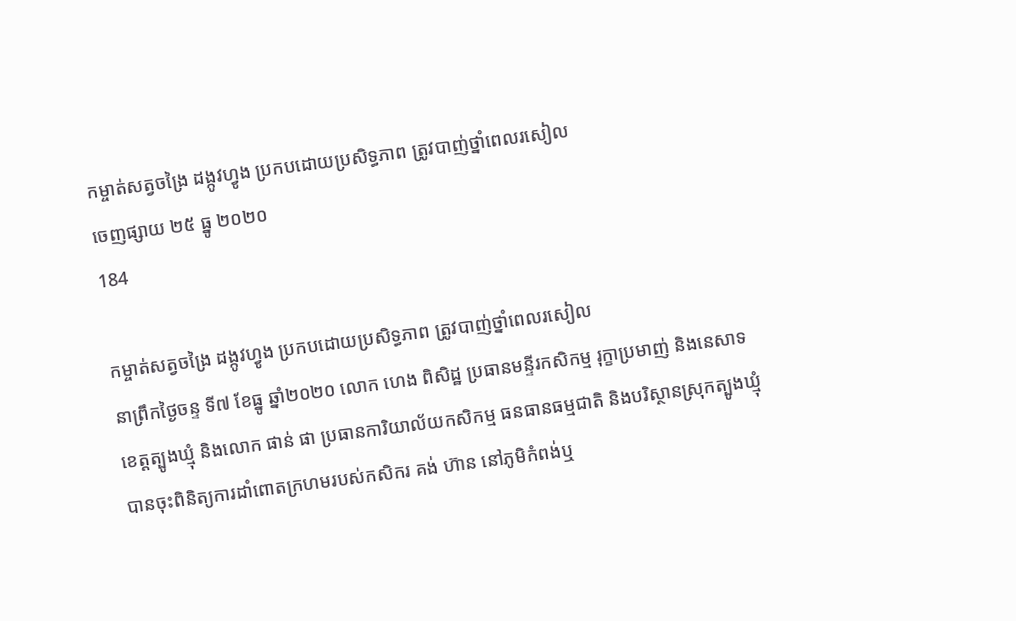កម្ចាត់សត្វចង្រៃ ដង្កូវហ្វូង ប្រកបដោយប្រសិទ្ធភាព ត្រូវបាញ់ថ្នាំពេលរសៀល
ចេញផ្សាយ ២៥ ធ្នូ ២០២០
184

កម្ចាត់សត្វចង្រៃ ដង្កូវហ្វូង ប្រកបដោយប្រសិទ្ធភាព ត្រូវបាញ់ថ្នាំពេលរសៀល
នាព្រឹកថ្ងៃចន្ទ ទី៧ ខែធ្នូ ឆ្នាំ២០២០ លោក ហេង ពិសិដ្ឋ ប្រធានមន្ទីរកសិកម្ម រុក្ខាប្រមាញ់ និងនេសាទខេត្តត្បូងឃ្មុំ និងលោក ផាន់ ផា ប្រធានការិយាល័យកសិកម្ម ធនធានធម្មជាតិ និងបរិស្ថានស្រុកត្បូងឃ្មុំ បានចុះពិនិត្យការដាំពោតក្រហមរបស់កសិករ គង់ ហ៊ាន នៅភូមិកំពង់ឬ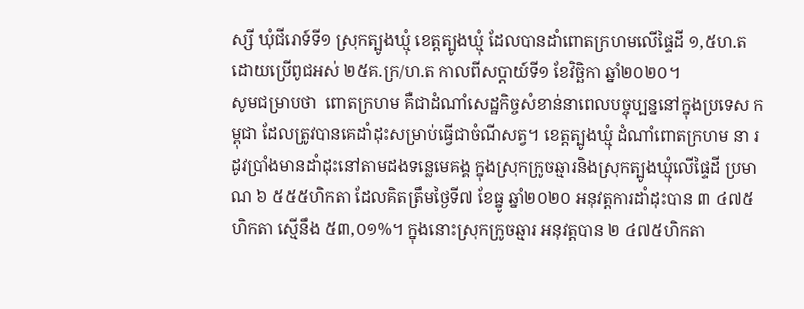ស្សី ឃុំជីរោទ៍ទី១ ស្រុកត្បូងឃ្មុំ ខេត្តត្បូងឃ្មុំ ដែលបានដាំពោតក្រហមលើផ្ទៃដី ១,៥ហ.ត ដោយប្រើពូជអស់ ២៥គ.ក្រ/ហ.ត កាលពីសប្តាយ៍ទី១ ខែវិច្ឆិកា ឆ្នាំ២០២០។
សូមជម្រាបថា  ពោតក្រហម គឺជាដំណាំសេដ្ឋកិច្ចសំខាន់នាពេលបច្ចុប្បន្ននៅក្នុងប្រទេស កម្ពុជា ដែលត្រូវបានគេដាំដុះសម្រាប់ធ្វើជាចំណីសត្វ។ ខេត្តត្បូងឃ្មុំ ដំណាំពោតក្រហម នា រដូវប្រាំងមានដាំដុះនៅតាមដងទន្លេមេគង្គ ក្នុងស្រុកក្រូចឆ្មារនិងស្រុកត្បូងឃ្មុំលើផ្ទៃដី ប្រមាណ ៦ ៥៥៥ហិកតា ដែលគិតត្រឹមថ្ងៃទី៧ ខែធ្នូ ឆ្នាំ២០២០ អនុវត្តការដាំដុះបាន ៣ ៤៧៥ហិកតា ស្មើនឹង ៥៣,០១%។ ក្នុងនោះស្រុកក្រូចឆ្មារ អនុវត្តបាន ២ ៤៧៥ហិកតា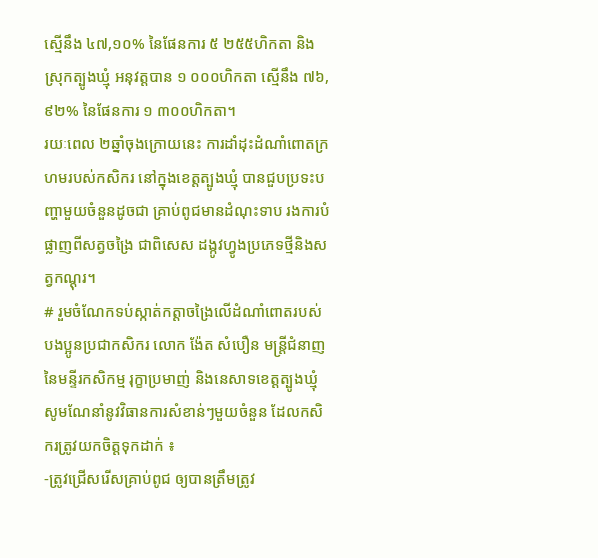ស្មើនឹង ៤៧,១០% នៃផែនការ ៥ ២៥៥ហិកតា និងស្រុកត្បូងឃ្មុំ អនុវត្តបាន ១ ០០០ហិកតា ស្មើនឹង ៧៦,៩២% នៃផែនការ ១ ៣០០ហិកតា។
រយៈពេល ២ឆ្នាំចុងក្រោយនេះ ការដាំដុះដំណាំពោតក្រហមរបស់កសិករ នៅក្នុងខេត្តត្បូងឃ្មុំ បានជួបប្រទះបញ្ហាមួយចំនួនដូចជា គ្រាប់ពូជមានដំណុះទាប រងការបំផ្លាញពីសត្វចង្រៃ ជាពិសេស ដង្កូវហ្វូងប្រភេទថ្មីនិងសត្វកណ្តុរ។
# រួមចំណែកទប់ស្កាត់កត្តាចង្រៃលើដំណាំពោតរបស់បងប្អូនប្រជាកសិករ លោក ង៉ែត សំបឿន មន្ត្រីជំនាញនៃមន្ទីរកសិកម្ម រុក្ខាប្រមាញ់ និងនេសាទខេត្តត្បូងឃ្មុំ សូមណែនាំនូវវិធានការសំខាន់ៗមួយចំនួន ដែលកសិករត្រូវយកចិត្តទុកដាក់ ៖                                                                                                                 -ត្រូវជ្រើសរើសគ្រាប់ពូជ ឲ្យបានត្រឹមត្រូវ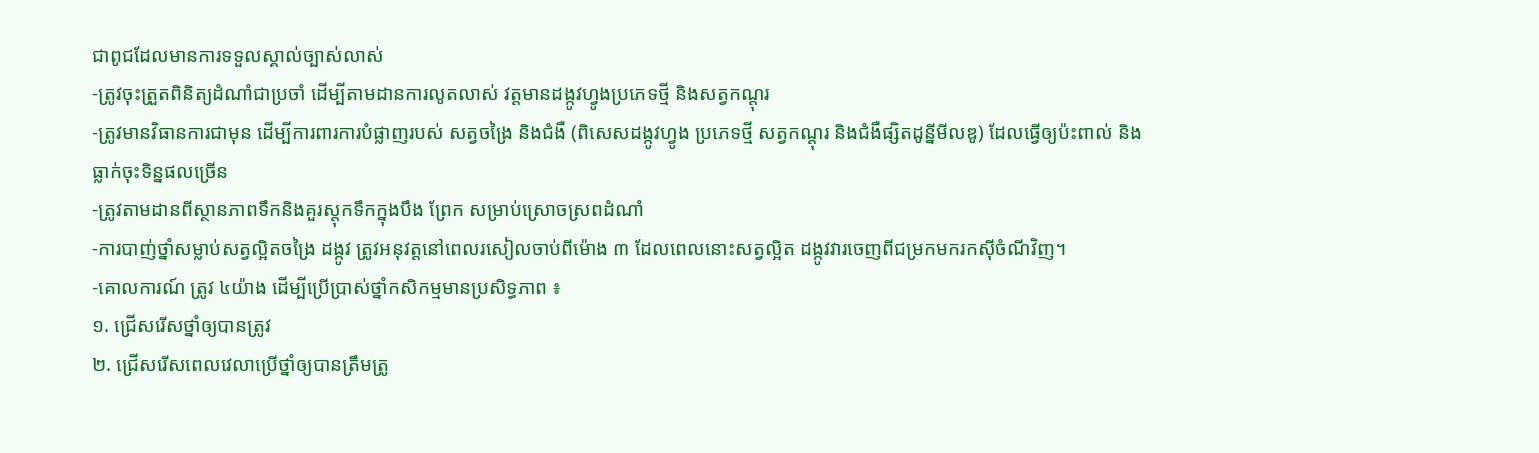ជាពូជដែលមានការទទួលស្គាល់ច្បាស់លាស់
-ត្រូវចុះត្រួតពិនិត្យដំណាំជាប្រចាំ ដើម្បីតាមដានការលូតលាស់ វត្តមានដង្កូវហ្វូងប្រភេទថ្មី និងសត្វកណ្តុរ
-ត្រូវមានវិធានការជាមុន ដើម្បីការពារការបំផ្លាញរបស់ សត្វចង្រៃ និងជំងឺ (ពិសេសដង្កូវហ្វូង ប្រភេទថ្មី សត្វកណ្តុរ និងជំងឺផ្សិតដូន្នីមីលឌូ) ដែលធ្វើឲ្យប៉ះពាល់ និងធ្លាក់ចុះទិន្នផលច្រើន
-ត្រូវតាមដានពីស្ថានភាពទឹកនិងគួរស្តុកទឹកក្នុងបឹង ព្រែក សម្រាប់ស្រោចស្រពដំណាំ
-ការបាញ់ថ្នាំសម្លាប់សត្វល្អិតចង្រៃ ដង្កូវ ត្រូវអនុវត្តនៅពេលរសៀលចាប់ពីម៉ោង ៣ ដែលពេលនោះសត្វល្អិត ដង្កូវវារចេញពីជម្រកមករកសុីចំណីវិញ។
-គោលការណ៍ ត្រូវ ៤យ៉ាង ដើម្បីប្រើប្រាស់ថ្នាំកសិកម្មមានប្រសិទ្ធភាព ៖
១. ជ្រើសរើសថ្នាំឲ្យបានត្រូវ
២. ជ្រើសរើសពេលវេលាប្រើថ្នាំឲ្យបានត្រឹមត្រូ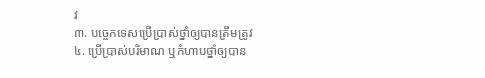វ
៣. បច្ចេកទេសប្រើប្រាស់ថ្នាំឲ្យបានត្រឹមត្រូវ
៤. ប្រើប្រាស់បរិមាណ ឬកំហាបថ្នាំឲ្យបាន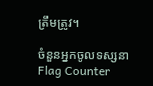ត្រឹមត្រូវ។

ចំនួនអ្នកចូលទស្សនា
Flag Counter